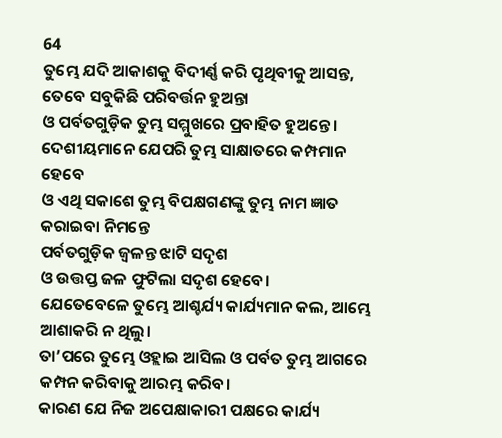64
ତୁମ୍ଭେ ଯଦି ଆକାଶକୁ ବିଦୀର୍ଣ୍ଣ କରି ପୃଥିବୀକୁ ଆସନ୍ତ,
ତେବେ ସବୁକିଛି ପରିବର୍ତ୍ତନ ହୁଅନ୍ତା
ଓ ପର୍ବତଗୁଡ଼ିକ ତୁମ୍ଭ ସମ୍ମୁଖରେ ପ୍ରବାହିତ ହୁଅନ୍ତେ।
ଦେଶୀୟମାନେ ଯେପରି ତୁମ୍ଭ ସାକ୍ଷାତରେ କମ୍ପମାନ ହେବେ
ଓ ଏଥି ସକାଶେ ତୁମ୍ଭ ବିପକ୍ଷଗଣଙ୍କୁ ତୁମ୍ଭ ନାମ ଜ୍ଞାତ କରାଇବା ନିମନ୍ତେ
ପର୍ବତଗୁଡ଼ିକ ଜ୍ୱଳନ୍ତ ଝାଟି ସଦୃଶ
ଓ ଉତ୍ତପ୍ତ ଜଳ ଫୁଟିଲା ସଦୃଶ ହେବେ।
ଯେତେବେଳେ ତୁମ୍ଭେ ଆଶ୍ଚର୍ଯ୍ୟ କାର୍ଯ୍ୟମାନ କଲ, ଆମ୍ଭେ ଆଶାକରି ନ ଥିଲୁ।
ତା’ପରେ ତୁମ୍ଭେ ଓହ୍ଲାଇ ଆସିଲ ଓ ପର୍ବତ ତୁମ୍ଭ ଆଗରେ କମ୍ପନ କରିବାକୁ ଆରମ୍ଭ କରିବ।
କାରଣ ଯେ ନିଜ ଅପେକ୍ଷାକାରୀ ପକ୍ଷରେ କାର୍ଯ୍ୟ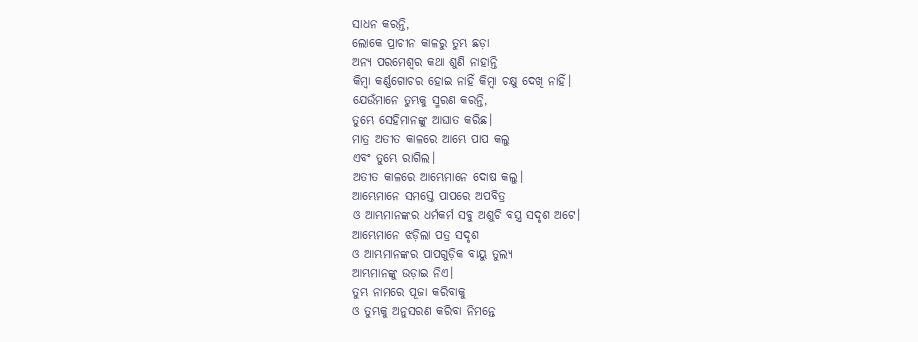ସାଧନ କରନ୍ତି,
ଲୋକେ ପ୍ରାଚୀନ କାଳରୁ ତୁମ୍ଭ ଛଡ଼ା
ଅନ୍ୟ ପରମେଶ୍ୱର କଥା ଶୁଣି ନାହାନ୍ତି
କିମ୍ବା କର୍ଣ୍ଣଗୋଚର ହୋଇ ନାହିଁ କିମ୍ବା ଚକ୍ଷୁ ଦେଖି ନାହିଁ।
ଯେଉଁମାନେ ତୁମ୍ଭକୁ ସ୍ମରଣ କରନ୍ତି,
ତୁମ୍ଭେ ସେହିମାନଙ୍କୁ ଆଘାତ କରିଛ।
ମାତ୍ର ଅତୀତ କାଳରେ ଆମ୍ଭେ ପାପ କଲୁ
ଏବଂ ତୁମ୍ଭେ ରାଗିଲ।
ଅତୀତ କାଳରେ ଆମ୍ଭେମାନେ ଦୋଷ କଲୁ।
ଆମ୍ଭେମାନେ ସମସ୍ତେ ପାପରେ ଅପବିତ୍ର
ଓ ଆମ୍ଭମାନଙ୍କର ଧର୍ମକର୍ମ ସବୁ ଅଶୁଚି ବସ୍ତ୍ର ସଦୃଶ ଅଟେ।
ଆମ୍ଭେମାନେ ଝଡ଼ିଲା ପତ୍ର ସଦୃଶ
ଓ ଆମ୍ଭମାନଙ୍କର ପାପଗୁଡ଼ିକ ବାୟୁ ତୁଲ୍ୟ
ଆମ୍ଭମାନଙ୍କୁ ଉଡ଼ାଇ ନିଏ।
ତୁମ୍ଭ ନାମରେ ପୂଜା କରିବାକୁ
ଓ ତୁମ୍ଭକୁ ଅନୁସରଣ କରିବା ନିମନ୍ତେ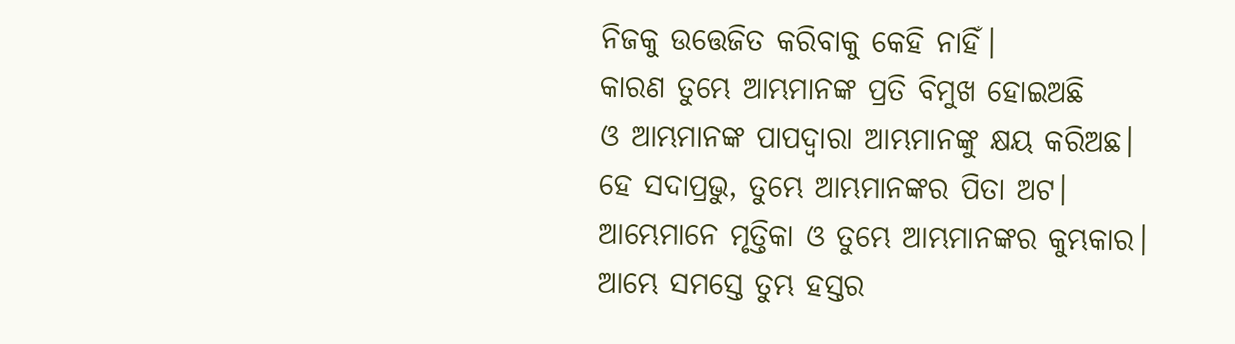ନିଜକୁ ଉତ୍ତେଜିତ କରିବାକୁ କେହି ନାହିଁ।
କାରଣ ତୁମ୍ଭେ ଆମ୍ଭମାନଙ୍କ ପ୍ରତି ବିମୁଖ ହୋଇଅଛି
ଓ ଆମ୍ଭମାନଙ୍କ ପାପଦ୍ୱାରା ଆମ୍ଭମାନଙ୍କୁ କ୍ଷୟ କରିଅଛ।
ହେ ସଦାପ୍ରଭୁ, ତୁମ୍ଭେ ଆମ୍ଭମାନଙ୍କର ପିତା ଅଟ।
ଆମ୍ଭେମାନେ ମୃତ୍ତିକା ଓ ତୁମ୍ଭେ ଆମ୍ଭମାନଙ୍କର କୁମ୍ଭକାର।
ଆମ୍ଭେ ସମସ୍ତେ ତୁମ୍ଭ ହସ୍ତର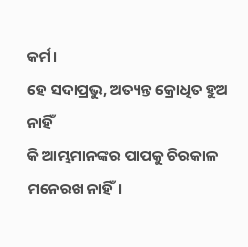କର୍ମ।
ହେ ସଦାପ୍ରଭୁ, ଅତ୍ୟନ୍ତ କ୍ରୋଧିତ ହୁଅ ନାହିଁ
କି ଆମ୍ଭମାନଙ୍କର ପାପକୁ ଚିରକାଳ ମନେରଖ ନାହିଁ।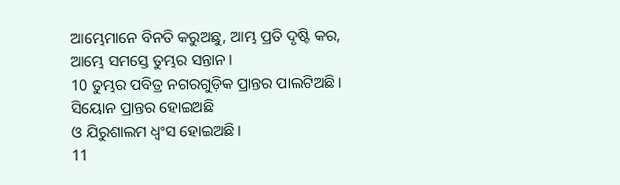ଆମ୍ଭେମାନେ ବିନତି କରୁଅଛୁ, ଆମ୍ଭ ପ୍ରତି ଦୃଷ୍ଟି କର,
ଆମ୍ଭେ ସମସ୍ତେ ତୁମ୍ଭର ସନ୍ତାନ।
10 ତୁମ୍ଭର ପବିତ୍ର ନଗରଗୁଡ଼ିକ ପ୍ରାନ୍ତର ପାଲଟିଅଛି।
ସିୟୋନ ପ୍ରାନ୍ତର ହୋଇଅଛି
ଓ ଯିରୁଶାଲମ ଧ୍ୱଂସ ହୋଇଅଛି।
11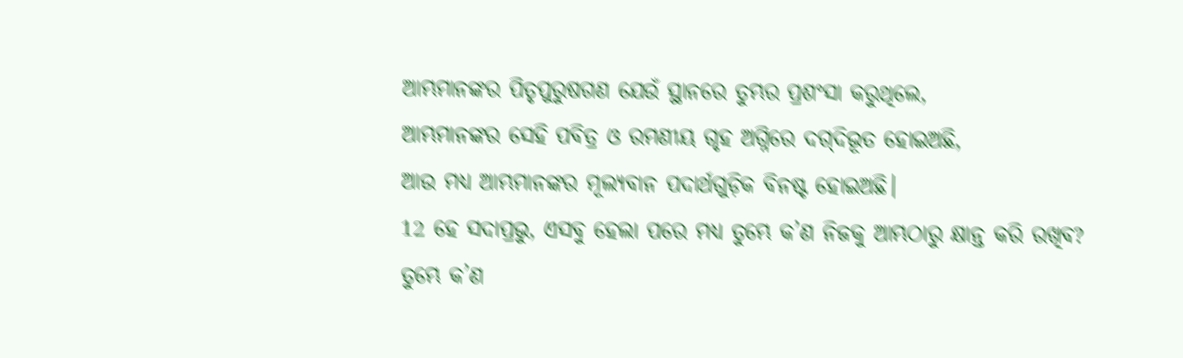ଆମ୍ଭମାନଙ୍କର ପିତୃପୁରୁଷଗଣ ଯେଉଁ ସ୍ଥାନରେ ତୁମ୍ଭର ପ୍ରଶଂସା କରୁଥିଲେ,
ଆମ୍ଭମାନଙ୍କର ସେହି ପବିତ୍ର ଓ ରମଣୀୟ ଗୃହ ଅଗ୍ନିରେ ଦ‌ଗ୍‌ଦିଭୂତ ହୋଇଅଛି,
ଆଉ ମଧ୍ୟ ଆମ୍ଭମାନଙ୍କର ମୂଲ୍ୟବାନ ପଦାର୍ଥଗୁଡ଼ିକ ବିନଷ୍ଟ ହୋଇଅଛି।
12 ହେ ସଦାପ୍ରଭୁ, ଏସବୁ ହେଲା ପରେ ମଧ୍ୟ ତୁମ୍ଭେ କ’ଣ ନିଜକୁ ଆମ୍ଭଠାରୁ କ୍ଷାନ୍ତ କରି ରଖିବ?
ତୁମ୍ଭେ କ’ଣ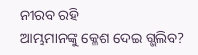ନୀରବ ରହି
ଆମ୍ଭମାନଙ୍କୁ କ୍ଳେଶ ଦେଇ ଗ୍ଭଲିବ?